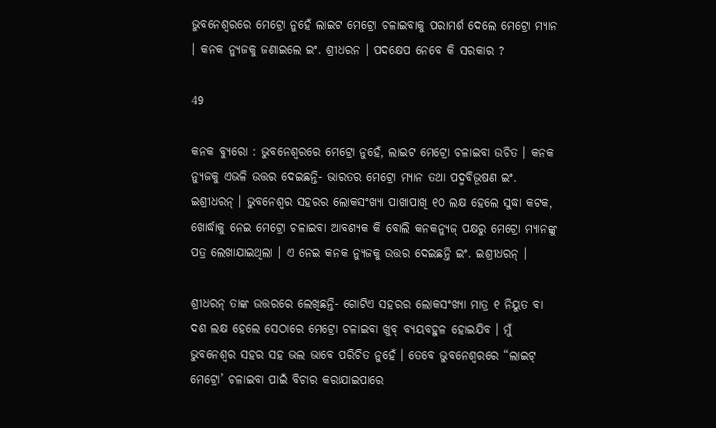ଭୁବନେଶ୍ୱରରେ ମେଟ୍ରୋ ନୁହେଁ ଲାଇଟ ମେଟ୍ରୋ ଚଳାଇବାକୁ ପରାମର୍ଶ ଦେଲେ ମେଟ୍ରୋ ମ୍ୟାନ । କନକ ନ୍ୟୁଜକୁ ଜଣାଇଲେ ଇଂ. ଶ୍ରୀଧରନ । ପଦକ୍ଷେପ ନେବେ କି ସରକାର ?

49

କନକ ବ୍ୟୁରୋ : ଭୁବନେଶ୍ୱରରେ ମେଟ୍ରୋ ନୁହେଁ, ଲାଇଟ ମେଟ୍ରୋ ଚଳାଇବା ଉଚିତ । କନକ ନ୍ୟୁଜକୁ ଏଭଳି ଉତ୍ତର ଦେଇଛନ୍ତି- ଭାରତର ମେଟ୍ରୋ ମ୍ୟାନ ତଥା ପଦ୍ମବିଭୂଷଣ ଇଂ. ଇଶ୍ରୀଧରନ୍ । ଭୁବନେଶ୍ୱର ସହରର ଲୋକସଂଖ୍ୟା ପାଖାପାଖି ୧୦ ଲକ୍ଷ ହେଲେ ସୁଦ୍ଧା କଟକ, ଖୋର୍ଦ୍ଧାକୁ ନେଇ ମେଟ୍ରୋ ଚଳାଇବା ଆବଶ୍ୟକ କି ବୋଲି କନକନ୍ୟୁଜ୍ ପକ୍ଷରୁ ମେଟ୍ରୋ ମ୍ୟାନଙ୍କୁ ପତ୍ର ଲେଖାଯାଇଥିଲା । ଏ ନେଇ କନକ ନ୍ୟୁଜକୁ ଉତ୍ତର ଦେଇଛନ୍ତି ଇଂ. ଇଶ୍ରୀଧରନ୍ ।

ଶ୍ରୀଧରନ୍ ତାଙ୍କ ଉତ୍ତରରେ ଲେଖିଛନ୍ତି- ଗୋଟିଏ ସହରର ଲୋକସଂଖ୍ୟା ମାତ୍ର ୧ ନିୟୁତ ବା ଦଶ ଲକ୍ଷ ହେଲେ ସେଠାରେ ମେଟ୍ରୋ ଚଳାଇବା ଖୁବ୍ ବ୍ୟୟବହୁଳ ହୋଇଯିବ । ମୁଁ ଭୁବନେଶ୍ୱର ସହର ସହ ଭଲ ଭାବେ ପରିଚିତ ନୁହେଁ । ତେବେ ଭୁବନେଶ୍ୱରରେ “ଲାଇଟ୍ ମେଟ୍ରୋ’ ଚଳାଇବା ପାଇଁ ବିଚାର କରାଯାଇପାରେ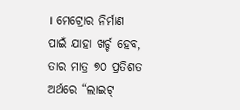। ମେଟ୍ରୋର ନିର୍ମାଣ ପାଇଁ ଯାହା ଖର୍ଚ୍ଚ ହେବ, ତାର ମାତ୍ର ୭୦ ପ୍ରତିଶତ ଅର୍ଥରେ “ଲାଇଟ୍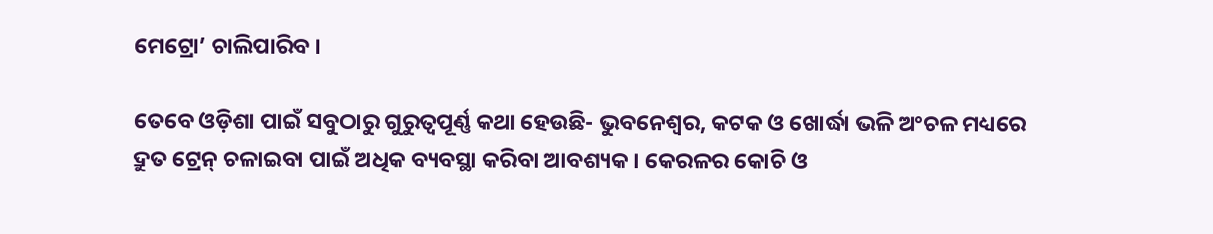ମେଟ୍ରୋ’ ଚାଲିପାରିବ ।

ତେବେ ଓଡ଼ିଶା ପାଇଁ ସବୁଠାରୁ ଗୁରୁତ୍ୱପୂର୍ଣ୍ଣ କଥା ହେଉଛି- ଭୁବନେଶ୍ୱର, କଟକ ଓ ଖୋର୍ଦ୍ଧା ଭଳି ଅଂଚଳ ମଧ୍ୟରେ ଦ୍ରୁତ ଟ୍ରେନ୍ ଚଳାଇବା ପାଇଁ ଅଧିକ ବ୍ୟବସ୍ଥା କରିବା ଆବଶ୍ୟକ । କେରଳର କୋଚି ଓ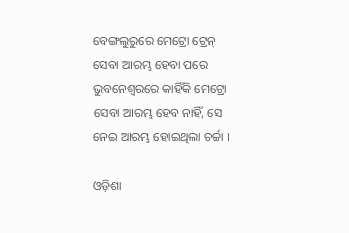ବେଙ୍ଗଲୁରୁରେ ମେଟ୍ରୋ ଟ୍ରେନ୍ ସେବା ଆରମ୍ଭ ହେବା ପରେ ଭୁବନେଶ୍ୱରରେ କାହିଁକି ମେଟ୍ରୋ ସେବା ଆରମ୍ଭ ହେବ ନାହିଁ, ସେ ନେଇ ଆରମ୍ଭ ହୋଇଥିଲା ଚର୍ଚ୍ଚା ।

ଓଡ଼ିଶା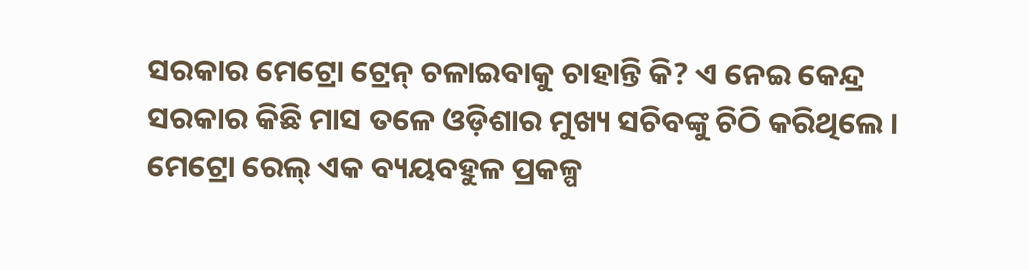ସରକାର ମେଟ୍ରୋ ଟ୍ରେନ୍ ଚଳାଇବାକୁ ଚାହାନ୍ତି କି? ଏ ନେଇ କେନ୍ଦ୍ର ସରକାର କିଛି ମାସ ତଳେ ଓଡ଼ିଶାର ମୁଖ୍ୟ ସଚିବଙ୍କୁ ଚିଠି କରିଥିଲେ । ମେଟ୍ରୋ ରେଲ୍ ଏକ ବ୍ୟୟବହୁଳ ପ୍ରକଳ୍ପ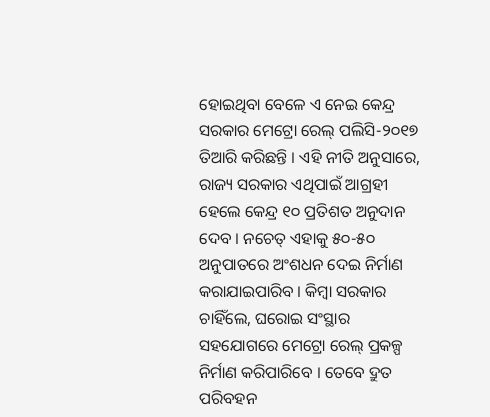ହୋଇଥିବା ବେଳେ ଏ ନେଇ କେନ୍ଦ୍ର ସରକାର ମେଟ୍ରୋ ରେଲ୍ ପଲିସି-୨୦୧୭ ତିଆରି କରିଛନ୍ତି । ଏହି ନୀତି ଅନୁସାରେ, ରାଜ୍ୟ ସରକାର ଏଥିପାଇଁ ଆଗ୍ରହୀ ହେଲେ କେନ୍ଦ୍ର ୧୦ ପ୍ରତିଶତ ଅନୁଦାନ ଦେବ । ନଚେତ୍ ଏହାକୁ ୫୦-୫୦ ଅନୁପାତରେ ଅଂଶଧନ ଦେଇ ନିର୍ମାଣ କରାଯାଇପାରିବ । କିମ୍ବା ସରକାର ଚାହିଁଲେ, ଘରୋଇ ସଂସ୍ଥାର ସହଯୋଗରେ ମେଟ୍ରୋ ରେଲ୍ ପ୍ରକଳ୍ପ ନିର୍ମାଣ କରିପାରିବେ । ତେବେ ଦ୍ରୁତ ପରିବହନ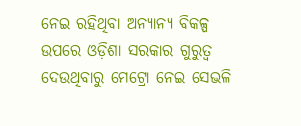ନେଇ ରହିଥିବା ଅନ୍ୟାନ୍ୟ ବିକଳ୍ପ ଉପରେ ଓଡ଼ିଶା ସରକାର ଗୁରୁତ୍ୱ ଦେଉଥିବାରୁ ମେଟ୍ରୋ ନେଇ ସେଭଳି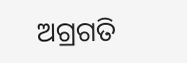ଅଗ୍ରଗତି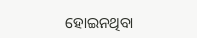ହୋଇନଥିବା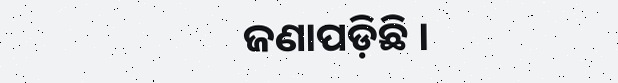ଜଣାପଡ଼ିଛି ।